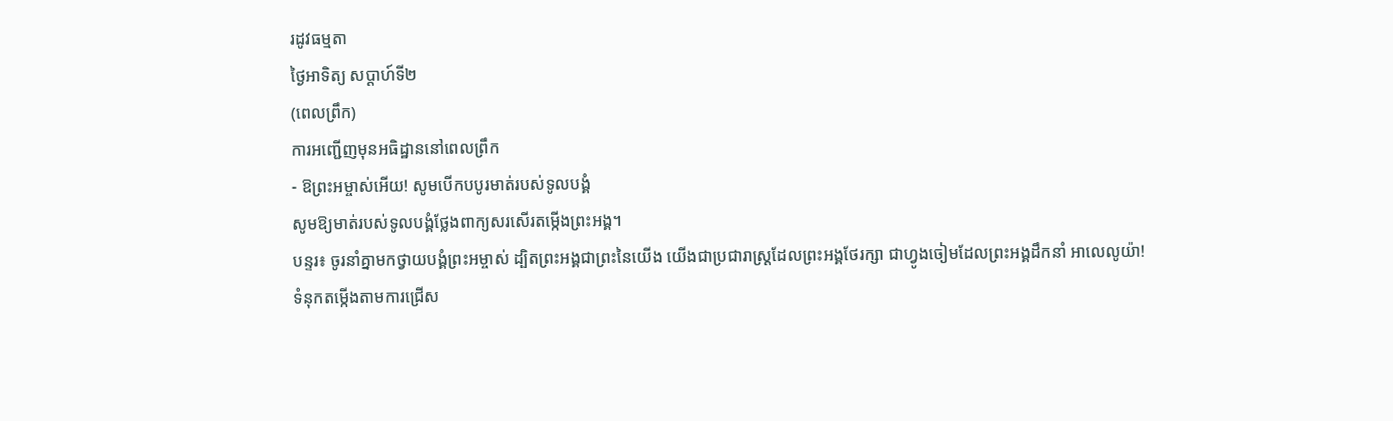រដូវធម្មតា
ថ្ងៃអាទិត្យ សប្ដាហ៍ទី២
(ពេលព្រឹក)
ការអញ្ជើញមុនអធិដ្ឋាននៅពេលព្រឹក
- ឱព្រះអម្ចាស់អើយ! សូមបើកបបូរមាត់របស់ទូលបង្គំ
សូមឱ្យមាត់របស់ទូលបង្គំថ្លែងពាក្យសរសើរតម្កើងព្រះអង្គ។
បន្ទរ៖ ចូរនាំគ្នាមកថ្វាយបង្គំព្រះអម្ចាស់ ដ្បិតព្រះអង្គជាព្រះនៃយើង យើងជាប្រជារាស្ដ្រដែលព្រះអង្គថែរក្សា ជាហ្វូងចៀមដែលព្រះអង្គដឹកនាំ អាលេលូយ៉ា!
ទំនុកតម្កើងតាមការជ្រើស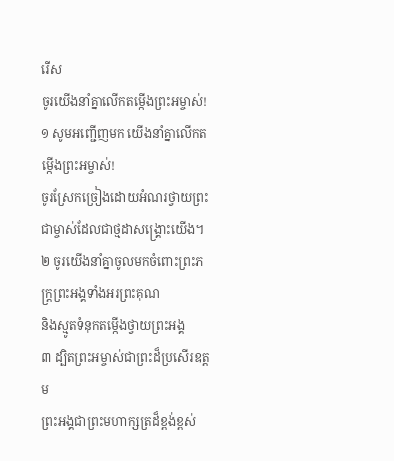រើស
ចូរយើងនាំគ្នាលើកតម្កើងព្រះអម្ចាស់!
១ សូមអញ្ជើញមក យើងនាំគ្នាលើកតម្កើងព្រះអម្ចាស់!
ចូរស្រែកច្រៀងដោយអំណរថ្វាយព្រះជាម្ចាស់ដែលជាថ្មដាសង្គ្រោះយើង។
២ ចូរយើងនាំគ្នាចូលមកចំពោះព្រះភក្ត្រព្រះអង្គទាំងអរព្រះគុណ
និងស្មូតទំនុកតម្កើងថ្វាយព្រះអង្គ
៣ ដ្បិតព្រះអម្ចាស់ជាព្រះដ៏ប្រសើរឧត្ដម
ព្រះអង្គជាព្រះមហាក្សត្រដ៏ខ្ពង់ខ្ពស់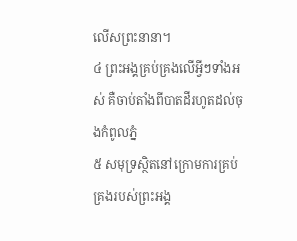លើសព្រះនានា។
៤ ព្រះអង្គគ្រប់គ្រងលើអ្វីៗទាំងអស់ គឺចាប់តាំងពីបាតដីរហូតដល់ចុងកំពូលភ្នំ
៥ សមុទ្រស្ថិតនៅក្រោមការគ្រប់គ្រងរបស់ព្រះអង្គ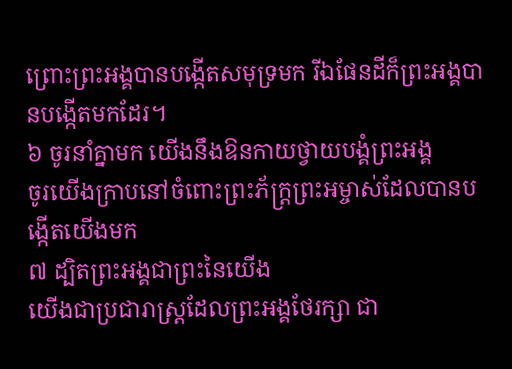ព្រោះព្រះអង្គបានបង្កើតសមុទ្រមក រីឯផែនដីក៏ព្រះអង្គបានបង្កើតមកដែរ។
៦ ចូរនាំគ្នាមក យើងនឹងឱនកាយថ្វាយបង្គំព្រះអង្គ
ចូរយើងក្រាបនៅចំពោះព្រះភ័ក្ត្រព្រះអម្ចាស់ដែលបានបង្កើតយើងមក
៧ ដ្បិតព្រះអង្គជាព្រះនៃយើង
យើងជាប្រជារាស្ដ្រដែលព្រះអង្គថែរក្សា ជា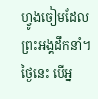ហ្វូងចៀមដែលព្រះអង្គដឹកនាំ។
ថ្ងៃនេះ បើអ្ន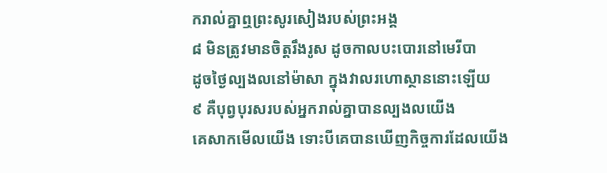ករាល់គ្នាឮព្រះសូរសៀងរបស់ព្រះអង្គ
៨ មិនត្រូវមានចិត្តរឹងរូស ដូចកាលបះបោរនៅមេរីបា
ដូចថ្ងៃល្បងលនៅម៉ាសា ក្នុងវាលរហោស្ថាននោះឡើយ
៩ គឺបុព្វបុរសរបស់អ្នករាល់គ្នាបានល្បងលយើង
គេសាកមើលយើង ទោះបីគេបានឃើញកិច្ចការដែលយើង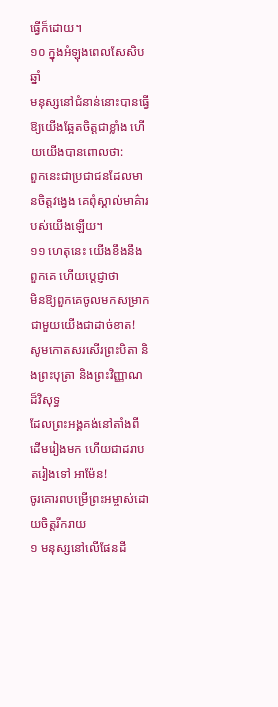ធ្វើក៏ដោយ។
១០ ក្នុងអំឡុងពេលសែសិបឆ្នាំ
មនុស្សនៅជំនាន់នោះបានធ្វើឱ្យយើងឆ្អែតចិត្តជាខ្លាំង ហើយយើងបានពោលថា:
ពួកនេះជាប្រជាជនដែលមានចិត្តវង្វេង គេពុំស្គាល់មាគ៌ារបស់យើងឡើយ។
១១ ហេតុនេះ យើងខឹងនឹងពួកគេ ហើយប្ដេជ្ញាថា
មិនឱ្យពួកគេចូលមកសម្រាកជាមួយយើងជាដាច់ខាត!
សូមកោតសរសើរព្រះបិតា និងព្រះបុត្រា និងព្រះវិញ្ញាណដ៏វិសុទ្ធ
ដែលព្រះអង្គគង់នៅតាំងពីដើមរៀងមក ហើយជាដរាបតរៀងទៅ អាម៉ែន!
ចូរគោរពបម្រើព្រះអម្ចាស់ដោយចិត្តរីករាយ
១ មនុស្សនៅលើផែនដី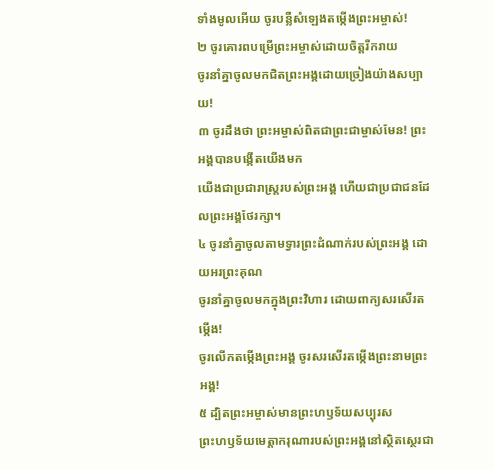ទាំងមូលអើយ ចូរបន្លឺសំឡេងតម្កើងព្រះអម្ចាស់!
២ ចូរគោរពបម្រើព្រះអម្ចាស់ដោយចិត្តរីករាយ
ចូរនាំគ្នាចូលមកជិតព្រះអង្គដោយច្រៀងយ៉ាងសប្បាយ!
៣ ចូរដឹងថា ព្រះអម្ចាស់ពិតជាព្រះជាម្ចាស់មែន! ព្រះអង្គបានបង្កើតយើងមក
យើងជាប្រជារាស្ដ្ររបស់ព្រះអង្គ ហើយជាប្រជាជនដែលព្រះអង្គថែរក្សា។
៤ ចូរនាំគ្នាចូលតាមទ្វារព្រះដំណាក់របស់ព្រះអង្គ ដោយអរព្រះគុណ
ចូរនាំគ្នាចូលមកក្នុងព្រះវិហារ ដោយពាក្យសរសើរតម្កើង!
ចូរលើកតម្កើងព្រះអង្គ ចូរសរសើរតម្កើងព្រះនាមព្រះអង្គ!
៥ ដ្បិតព្រះអម្ចាស់មានព្រះហឫទ័យសប្បុរស
ព្រះហឫទ័យមេត្តាករុណារបស់ព្រះអង្គនៅស្ថិតស្ថេរជា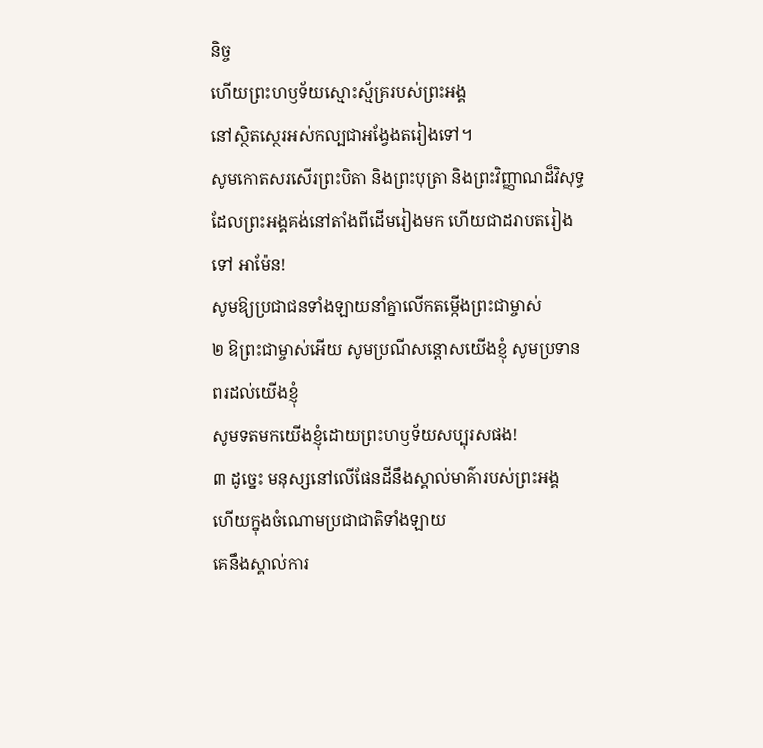និច្ច
ហើយព្រះហឫទ័យស្មោះស្ម័គ្ររបស់ព្រះអង្គ
នៅស្ថិតស្ថេរអស់កល្បជាអង្វែងតរៀងទៅ។
សូមកោតសរសើរព្រះបិតា និងព្រះបុត្រា និងព្រះវិញ្ញាណដ៏វិសុទ្ធ
ដែលព្រះអង្គគង់នៅតាំងពីដើមរៀងមក ហើយជាដរាបតរៀងទៅ អាម៉ែន!
សូមឱ្យប្រជាជនទាំងឡាយនាំគ្នាលើកតម្កើងព្រះជាម្ចាស់
២ ឱព្រះជាម្ចាស់អើយ សូមប្រណីសន្ដោសយើងខ្ញុំ សូមប្រទានពរដល់យើងខ្ញុំ
សូមទតមកយើងខ្ញុំដោយព្រះហឫទ័យសប្បុរសផង!
៣ ដូច្នេះ មនុស្សនៅលើផែនដីនឹងស្គាល់មាគ៌ារបស់ព្រះអង្គ
ហើយក្នុងចំណោមប្រជាជាតិទាំងឡាយ
គេនឹងស្គាល់ការ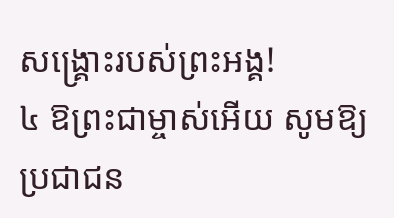សង្គ្រោះរបស់ព្រះអង្គ!
៤ ឱព្រះជាម្ចាស់អើយ សូមឱ្យប្រជាជន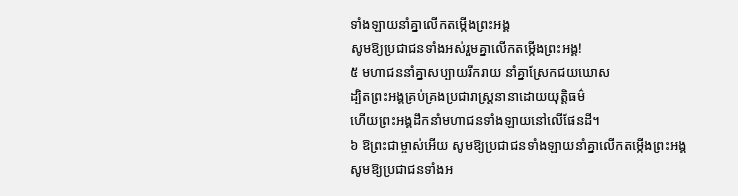ទាំងឡាយនាំគ្នាលើកតម្កើងព្រះអង្គ
សូមឱ្យប្រជាជនទាំងអស់រួមគ្នាលើកតម្កើងព្រះអង្គ!
៥ មហាជននាំគ្នាសប្បាយរីករាយ នាំគ្នាស្រែកជយឃោស
ដ្បិតព្រះអង្គគ្រប់គ្រងប្រជារាស្ដ្រនានាដោយយុត្តិធម៌
ហើយព្រះអង្គដឹកនាំមហាជនទាំងឡាយនៅលើផែនដី។
៦ ឱព្រះជាម្ចាស់អើយ សូមឱ្យប្រជាជនទាំងឡាយនាំគ្នាលើកតម្កើងព្រះអង្គ
សូមឱ្យប្រជាជនទាំងអ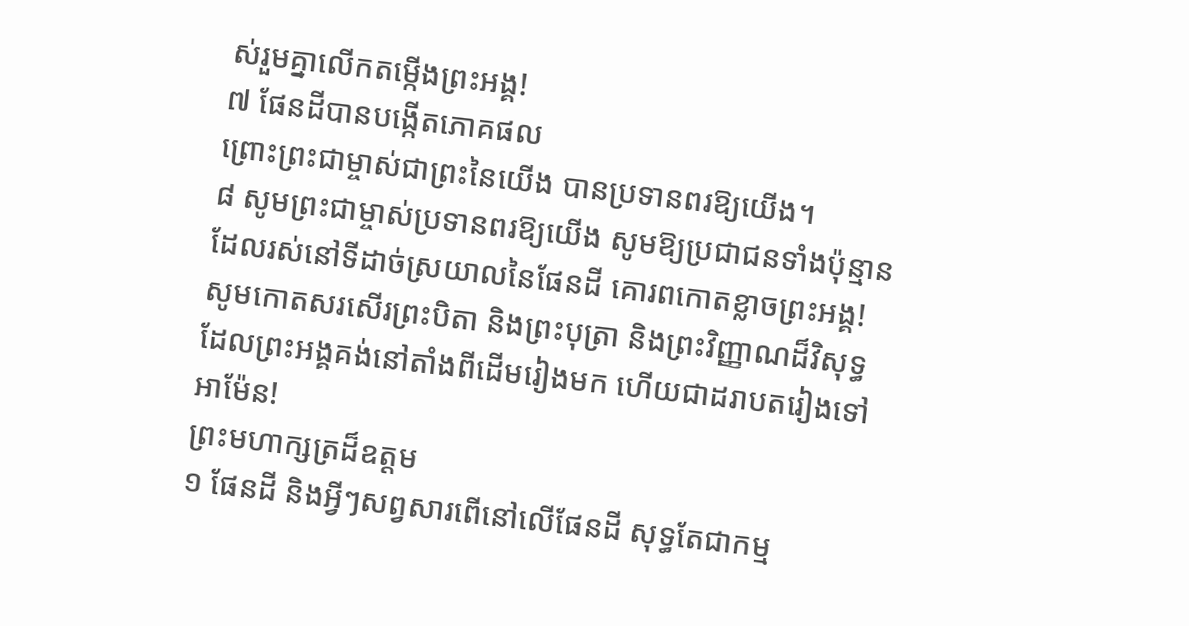ស់រួមគ្នាលើកតម្កើងព្រះអង្គ!
៧ ផែនដីបានបង្កើតភោគផល
ព្រោះព្រះជាម្ចាស់ជាព្រះនៃយើង បានប្រទានពរឱ្យយើង។
៨ សូមព្រះជាម្ចាស់ប្រទានពរឱ្យយើង សូមឱ្យប្រជាជនទាំងប៉ុន្មាន
ដែលរស់នៅទីដាច់ស្រយាលនៃផែនដី គោរពកោតខ្លាចព្រះអង្គ!
សូមកោតសរសើរព្រះបិតា និងព្រះបុត្រា និងព្រះវិញ្ញាណដ៏វិសុទ្ធ
ដែលព្រះអង្គគង់នៅតាំងពីដើមរៀងមក ហើយជាដរាបតរៀងទៅ អាម៉ែន!
ព្រះមហាក្សត្រដ៏ឧត្ដម
១ ផែនដី និងអ្វីៗសព្វសារពើនៅលើផែនដី សុទ្ធតែជាកម្ម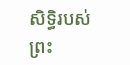សិទ្ធិរបស់ព្រះ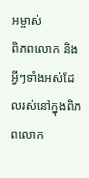អម្ចាស់
ពិភពលោក និងអ្វីៗទាំងអស់ដែលរស់នៅក្នុងពិភពលោក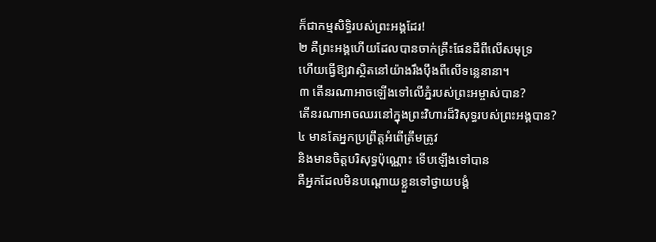ក៏ជាកម្មសិទ្ធិរបស់ព្រះអង្គដែរ!
២ គឺព្រះអង្គហើយដែលបានចាក់គ្រឹះផែនដីពីលើសមុទ្រ
ហើយធ្វើឱ្យវាស្ថិតនៅយ៉ាងរឹងប៉ឹងពីលើទន្លេនានា។
៣ តើនរណាអាចឡើងទៅលើភ្នំរបស់ព្រះអម្ចាស់បាន?
តើនរណាអាចឈរនៅក្នុងព្រះវិហារដ៏វិសុទ្ធរបស់ព្រះអង្គបាន?
៤ មានតែអ្នកប្រព្រឹត្តអំពើត្រឹមត្រូវ
និងមានចិត្តបរិសុទ្ធប៉ុណ្ណោះ ទើបឡើងទៅបាន
គឺអ្នកដែលមិនបណ្តោយខ្លួនទៅថ្វាយបង្គំ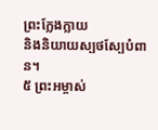ព្រះក្លែងក្លាយ
និងនិយាយស្បថស្បែបំពាន។
៥ ព្រះអម្ចាស់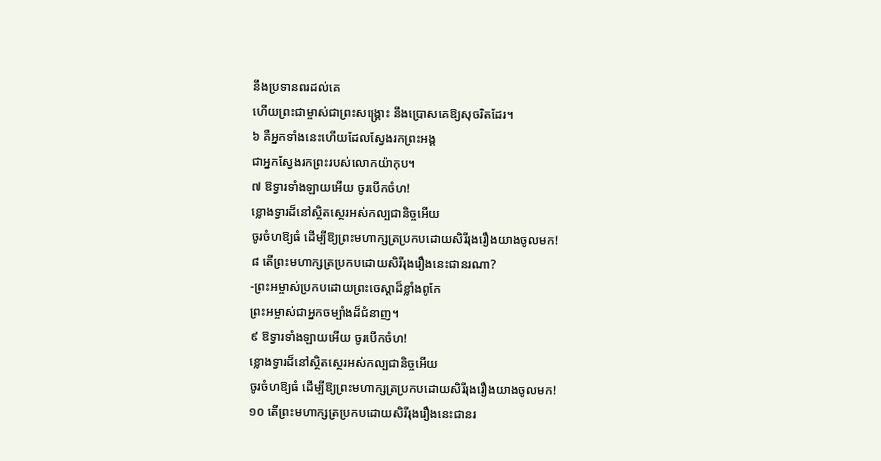នឹងប្រទានពរដល់គេ
ហើយព្រះជាម្ចាស់ជាព្រះសង្គ្រោះ នឹងប្រោសគេឱ្យសុចរិតដែរ។
៦ គឺអ្នកទាំងនេះហើយដែលស្វែងរកព្រះអង្គ
ជាអ្នកស្វែងរកព្រះរបស់លោកយ៉ាកុប។
៧ ឱទ្វារទាំងឡាយអើយ ចូរបើកចំហ!
ខ្លោងទ្វារដ៏នៅស្ថិតស្ថេរអស់កល្បជានិច្ចអើយ
ចូរចំហឱ្យធំ ដើម្បីឱ្យព្រះមហាក្សត្រប្រកបដោយសិរីរុងរឿងយាងចូលមក!
៨ តើព្រះមហាក្សត្រប្រកបដោយសិរីរុងរឿងនេះជានរណា?
-ព្រះអម្ចាស់ប្រកបដោយព្រះចេស្ដាដ៏ខ្លាំងពូកែ
ព្រះអម្ចាស់ជាអ្នកចម្បាំងដ៏ជំនាញ។
៩ ឱទ្វារទាំងឡាយអើយ ចូរបើកចំហ!
ខ្លោងទ្វារដ៏នៅស្ថិតស្ថេរអស់កល្បជានិច្ចអើយ
ចូរចំហឱ្យធំ ដើម្បីឱ្យព្រះមហាក្សត្រប្រកបដោយសិរីរុងរឿងយាងចូលមក!
១០ តើព្រះមហាក្សត្រប្រកបដោយសិរីរុងរឿងនេះជានរ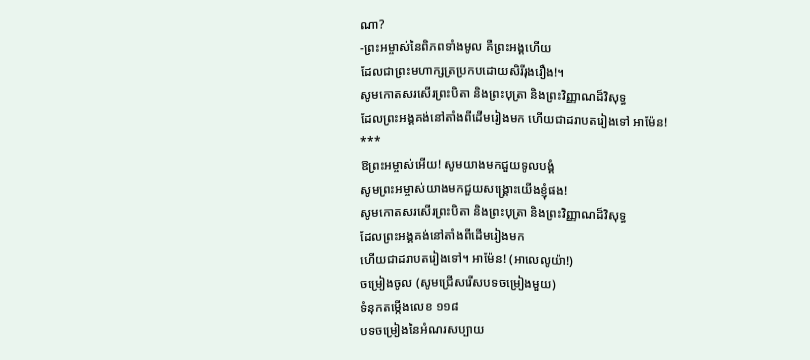ណា?
-ព្រះអម្ចាស់នៃពិភពទាំងមូល គឺព្រះអង្គហើយ
ដែលជាព្រះមហាក្សត្រប្រកបដោយសិរីរុងរឿង!។
សូមកោតសរសើរព្រះបិតា និងព្រះបុត្រា និងព្រះវិញ្ញាណដ៏វិសុទ្ធ
ដែលព្រះអង្គគង់នៅតាំងពីដើមរៀងមក ហើយជាដរាបតរៀងទៅ អាម៉ែន!
***
ឱព្រះអម្ចាស់អើយ! សូមយាងមកជួយទូលបង្គំ
សូមព្រះអម្ចាស់យាងមកជួយសង្គ្រោះយើងខ្ញុំផង!
សូមកោតសរសើរព្រះបិតា និងព្រះបុត្រា និងព្រះវិញ្ញាណដ៏វិសុទ្ធ
ដែលព្រះអង្គគង់នៅតាំងពីដើមរៀងមក
ហើយជាដរាបតរៀងទៅ។ អាម៉ែន! (អាលេលូយ៉ា!)
ចម្រៀងចូល (សូមជ្រើសរើសបទចម្រៀងមួយ)
ទំនុកតម្កើងលេខ ១១៨
បទចម្រៀងនៃអំណរសប្បាយ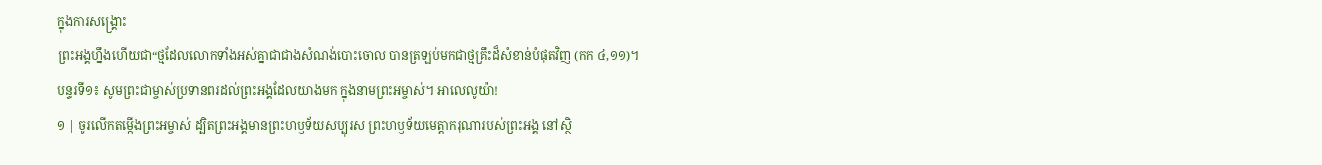ក្នុងការសង្រ្គោះ
ព្រះអង្គហ្នឹងហើយជា“ថ្មដែលលោកទាំងអស់គ្នាជាជាងសំណង់បោះចោល បានត្រឡប់មកជាថ្មគ្រឹះដ៏សំខាន់បំផុតវិញ (កក ៤,១១)។
បន្ទរទី១៖ សូមព្រះជាម្ចាស់ប្រទានពរដល់ព្រះអង្គដែលយាងមក ក្នុងនាមព្រះអម្ចាស់។ អាលេលូយ៉ា!
១ | ចូរលើកតម្កើងព្រះអម្ចាស់ ដ្បិតព្រះអង្គមានព្រះហឫទ័យសប្បុរស ព្រះហឫទ័យមេត្តាករុណារបស់ព្រះអង្គ នៅស្ថិ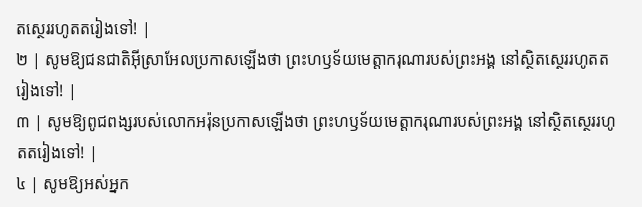តស្ថេររហូតតរៀងទៅ! |
២ | សូមឱ្យជនជាតិអ៊ីស្រាអែលប្រកាសឡើងថា ព្រះហឫទ័យមេត្តាករុណារបស់ព្រះអង្គ នៅស្ថិតស្ថេររហូតតរៀងទៅ! |
៣ | សូមឱ្យពូជពង្សរបស់លោកអរ៉ុនប្រកាសឡើងថា ព្រះហឫទ័យមេត្តាករុណារបស់ព្រះអង្គ នៅស្ថិតស្ថេររហូតតរៀងទៅ! |
៤ | សូមឱ្យអស់អ្នក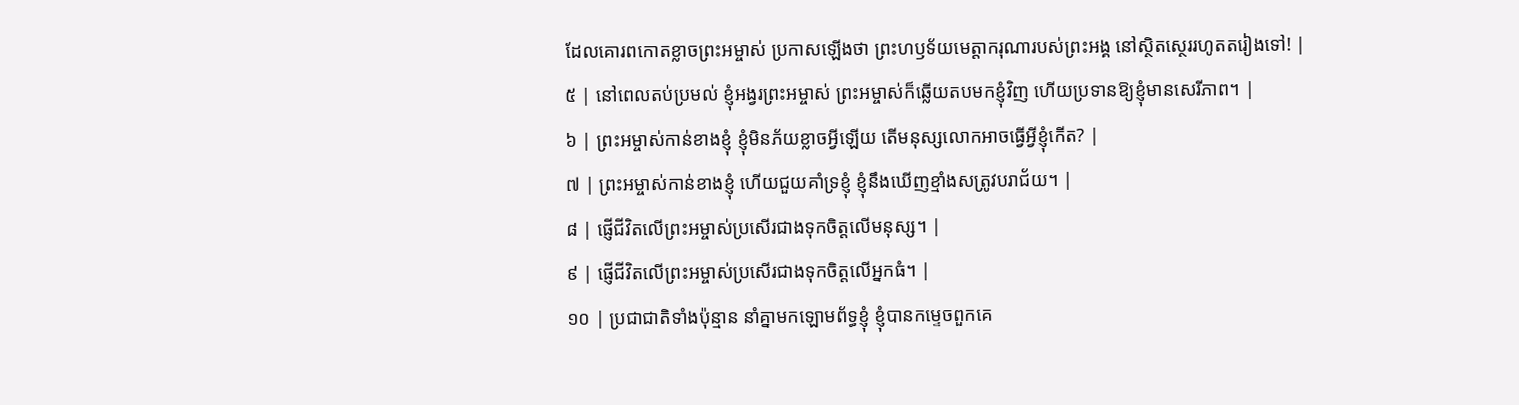ដែលគោរពកោតខ្លាចព្រះអម្ចាស់ ប្រកាសឡើងថា ព្រះហឫទ័យមេត្តាករុណារបស់ព្រះអង្គ នៅស្ថិតស្ថេររហូតតរៀងទៅ! |
៥ | នៅពេលតប់ប្រមល់ ខ្ញុំអង្វរព្រះអម្ចាស់ ព្រះអម្ចាស់ក៏ឆ្លើយតបមកខ្ញុំវិញ ហើយប្រទានឱ្យខ្ញុំមានសេរីភាព។ |
៦ | ព្រះអម្ចាស់កាន់ខាងខ្ញុំ ខ្ញុំមិនភ័យខ្លាចអ្វីឡើយ តើមនុស្សលោកអាចធ្វើអ្វីខ្ញុំកើត? |
៧ | ព្រះអម្ចាស់កាន់ខាងខ្ញុំ ហើយជួយគាំទ្រខ្ញុំ ខ្ញុំនឹងឃើញខ្មាំងសត្រូវបរាជ័យ។ |
៨ | ផ្ញើជីវិតលើព្រះអម្ចាស់ប្រសើរជាងទុកចិត្តលើមនុស្ស។ |
៩ | ផ្ញើជីវិតលើព្រះអម្ចាស់ប្រសើរជាងទុកចិត្តលើអ្នកធំ។ |
១០ | ប្រជាជាតិទាំងប៉ុន្មាន នាំគ្នាមកឡោមព័ទ្ធខ្ញុំ ខ្ញុំបានកម្ទេចពួកគេ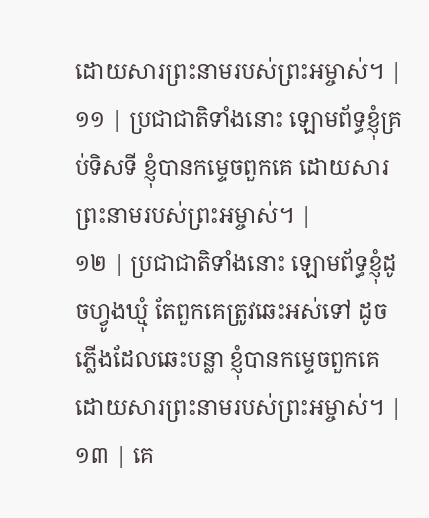ដោយសារព្រះនាមរបស់ព្រះអម្ចាស់។ |
១១ | ប្រជាជាតិទាំងនោះ ឡោមព័ទ្ធខ្ញុំគ្រប់ទិសទី ខ្ញុំបានកម្ទេចពួកគេ ដោយសារព្រះនាមរបស់ព្រះអម្ចាស់។ |
១២ | ប្រជាជាតិទាំងនោះ ឡោមព័ទ្ធខ្ញុំដូចហ្វូងឃ្មុំ តែពួកគេត្រូវឆេះអស់ទៅ ដូចភ្លើងដែលឆេះបន្លា ខ្ញុំបានកម្ទេចពួកគេ ដោយសារព្រះនាមរបស់ព្រះអម្ចាស់។ |
១៣ | គេ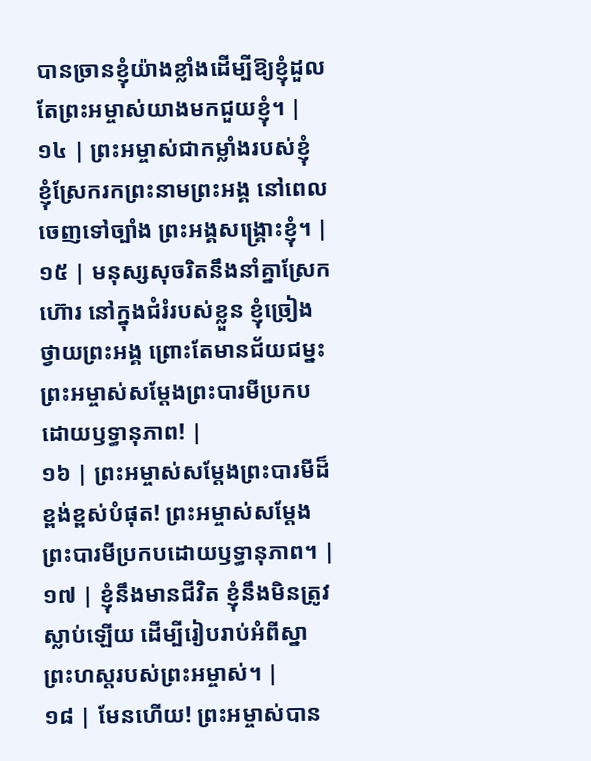បានច្រានខ្ញុំយ៉ាងខ្លាំងដើម្បីឱ្យខ្ញុំដួល តែព្រះអម្ចាស់យាងមកជួយខ្ញុំ។ |
១៤ | ព្រះអម្ចាស់ជាកម្លាំងរបស់ខ្ញុំ ខ្ញុំស្រែករកព្រះនាមព្រះអង្គ នៅពេលចេញទៅច្បាំង ព្រះអង្គសង្គ្រោះខ្ញុំ។ |
១៥ | មនុស្សសុចរិតនឹងនាំគ្នាស្រែកហ៊ោរ នៅក្នុងជំរំរបស់ខ្លួន ខ្ញុំច្រៀងថ្វាយព្រះអង្គ ព្រោះតែមានជ័យជម្នះ ព្រះអម្ចាស់សម្តែងព្រះបារមីប្រកបដោយឫទ្ធានុភាព! |
១៦ | ព្រះអម្ចាស់សម្តែងព្រះបារមីដ៏ខ្ពង់ខ្ពស់បំផុត! ព្រះអម្ចាស់សម្តែងព្រះបារមីប្រកបដោយឫទ្ធានុភាព។ |
១៧ | ខ្ញុំនឹងមានជីវិត ខ្ញុំនឹងមិនត្រូវស្លាប់ឡើយ ដើម្បីរៀបរាប់អំពីស្នាព្រះហស្តរបស់ព្រះអម្ចាស់។ |
១៨ | មែនហើយ! ព្រះអម្ចាស់បាន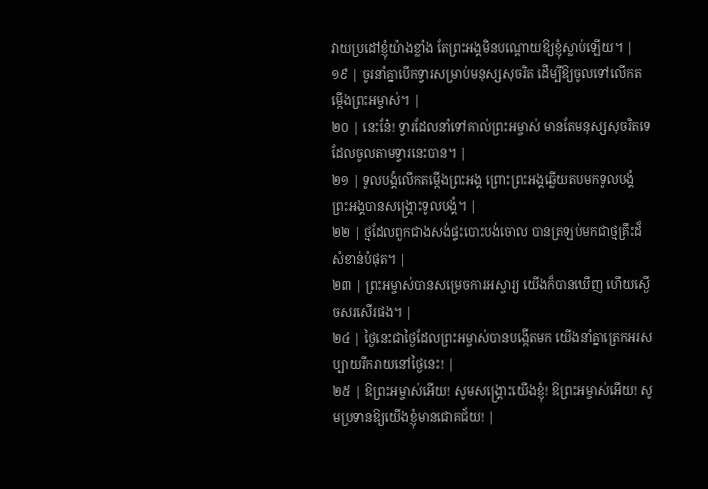វាយប្រដៅខ្ញុំយ៉ាងខ្លាំង តែព្រះអង្គមិនបណ្តោយឱ្យខ្ញុំស្លាប់ឡើយ។ |
១៩ | ចូរនាំគ្នាបើកទ្វារសម្រាប់មនុស្សសុចរិត ដើម្បីឱ្យចូលទៅលើកតម្កើងព្រះអម្ចាស់។ |
២០ | នេះនែ៎! ទ្វារដែលនាំទៅគាល់ព្រះអម្ចាស់ មានតែមនុស្សសុចរិតទេ ដែលចូលតាមទ្វារនេះបាន។ |
២១ | ទូលបង្គំលើកតម្កើងព្រះអង្គ ព្រោះព្រះអង្គឆ្លើយតបមកទូលបង្គំ ព្រះអង្គបានសង្គ្រោះទូលបង្គំ។ |
២២ | ថ្មដែលពួកជាងសង់ផ្ទះបោះបង់ចោល បានត្រឡប់មកជាថ្មគ្រឹះដ៏សំខាន់បំផុត។ |
២៣ | ព្រះអម្ចាស់បានសម្រេចការអស្ចារ្យ យើងក៏បានឃើញ ហើយស្ងើចសរសើរផង។ |
២៤ | ថ្ងៃនេះជាថ្ងៃដែលព្រះអម្ចាស់បានបង្កើតមក យើងនាំគ្នាត្រេកអរសប្បាយរីករាយនៅថ្ងៃនេះ! |
២៥ | ឱព្រះអម្ចាស់អើយ! សូមសង្គ្រោះយើងខ្ញុំ! ឱព្រះអម្ចាស់អើយ! សូមប្រទានឱ្យយើងខ្ញុំមានជោគជ័យ! |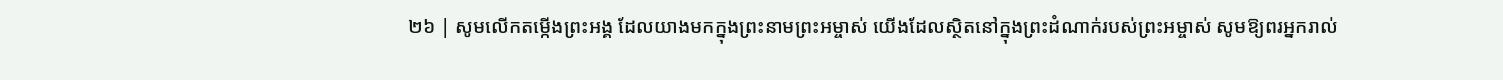២៦ | សូមលើកតម្កើងព្រះអង្គ ដែលយាងមកក្នុងព្រះនាមព្រះអម្ចាស់ យើងដែលស្ថិតនៅក្នុងព្រះដំណាក់របស់ព្រះអម្ចាស់ សូមឱ្យពរអ្នករាល់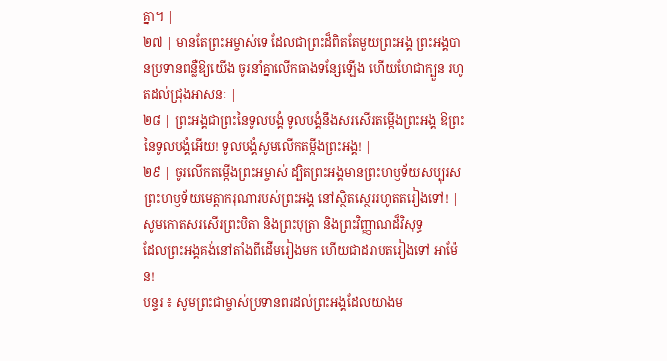គ្នា។ |
២៧ | មានតែព្រះអម្ចាស់ទេ ដែលជាព្រះដ៏ពិតតែមួយព្រះអង្គ ព្រះអង្គបានប្រទានពន្លឺឱ្យយើង ចូរនាំគ្នាលើកធាងទន្សែឡើង ហើយហែជាក្បួន រហូតដល់ជ្រុងអាសនៈ |
២៨ | ព្រះអង្គជាព្រះនៃទូលបង្គំ ទូលបង្គំនឹងសរសើរតម្កើងព្រះអង្គ ឱព្រះនៃទូលបង្គំអើយ! ទូលបង្គំសូមលើកតម្កីងព្រះអង្គ! |
២៩ | ចូរលើកតម្កើងព្រះអម្ចាស់ ដ្បិតព្រះអង្គមានព្រះហឫទ័យសប្បុរស ព្រះហឫទ័យមេត្តាករុណារបស់ព្រះអង្គ នៅស្ថិតស្ថេររហូតតរៀងទៅ! |
សូមកោតសរសើរព្រះបិតា និងព្រះបុត្រា និងព្រះវិញ្ញាណដ៏វិសុទ្ធ
ដែលព្រះអង្គគង់នៅតាំងពីដើមរៀងមក ហើយជាដរាបតរៀងទៅ អាម៉ែន!
បន្ទរ ៖ សូមព្រះជាម្ចាស់ប្រទានពរដល់ព្រះអង្គដែលយាងម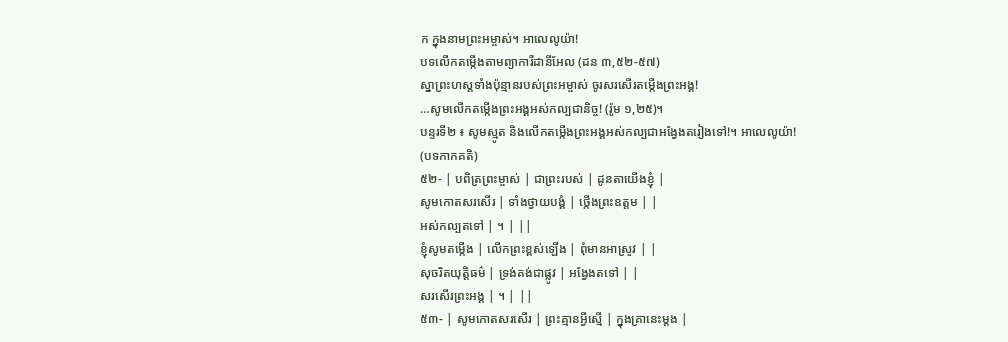ក ក្នុងនាមព្រះអម្ចាស់។ អាលេលូយ៉ា!
បទលើកតម្កើងតាមព្យាការីដានីអែល (ដន ៣,៥២-៥៧)
ស្នាព្រះហស្តទាំងប៉ុន្មានរបស់ព្រះអម្ចាស់ ចូរសរសើរតម្កើងព្រះអង្គ!
…សូមលើកតម្កើងព្រះអង្គអស់កល្បជានិច្ច! (រ៉ូម ១,២៥)។
បន្ទរទី២ ៖ សូមស្មូត និងលើកតម្កើងព្រះអង្គអស់កល្បជាអង្វែងតរៀងទៅ!។ អាលេលូយ៉ា!
(បទកាកគតិ)
៥២- | បពិត្រព្រះម្ចាស់ | ជាព្រះរបស់ | ដូនតាយើងខ្ញុំ |
សូមកោតសរសើរ | ទាំងថ្វាយបង្គំ | ថ្កើងព្រះឧត្តម | |
អស់កល្បតទៅ | ។ | ||
ខ្ញុំសូមតម្កើង | លើកព្រះខ្ពស់ឡើង | ពុំមានអាស្រូវ | |
សុចរិតយុត្តិធម៌ | ទ្រង់គង់ជាផ្លូវ | អង្វែងតទៅ | |
សរសើរព្រះអង្គ | ។ | ||
៥៣- | សូមកោតសរសើរ | ព្រះគ្មានអ្វីស្មើ | ក្នុងគ្រានេះម្តង |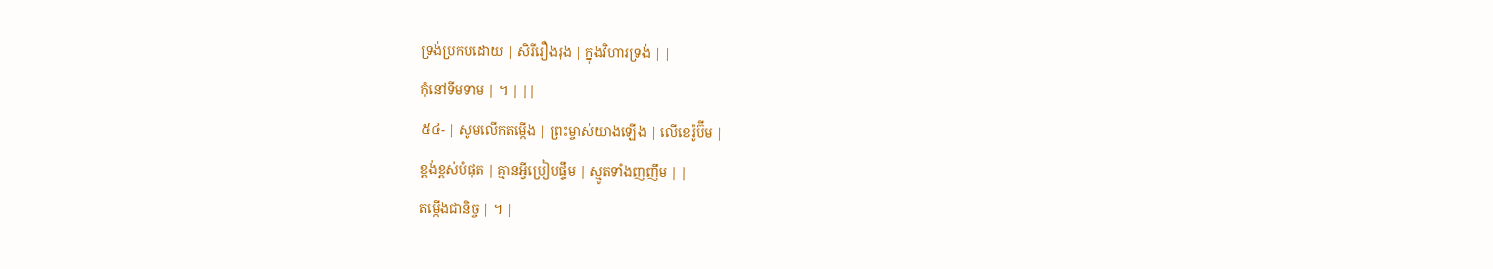ទ្រង់ប្រកបដោយ | សិរីរឿងរុង | ក្នុងវិហារទ្រង់ | |
កុំនៅទីមទាម | ។ | ||
៥៤- | សូមលើកតម្កើង | ព្រះម្ចាស់យាងឡើង | លើខេរ៉ូប៊ីម |
ខ្ពង់ខ្ពស់បំផុត | គ្មានអ្វីប្រៀបផ្ទឹម | ស្មូតទាំងញញឹម | |
តម្កើងជានិច្ច | ។ |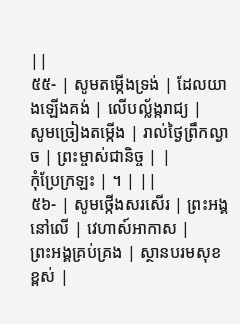||
៥៥- | សូមតម្កើងទ្រង់ | ដែលយាងឡើងគង់ | លើបល្ល័ង្ករាជ្យ |
សូមច្រៀងតម្កើង | រាល់ថ្ងៃព្រឹកល្ងាច | ព្រះម្ចាស់ជានិច្ច | |
កុំប្រែក្រឡះ | ។ | ||
៥៦- | សូមថ្កើងសរសើរ | ព្រះអង្គនៅលើ | វេហាស៍អាកាស |
ព្រះអង្គគ្រប់គ្រង | ស្ថានបរមសុខខ្ពស់ |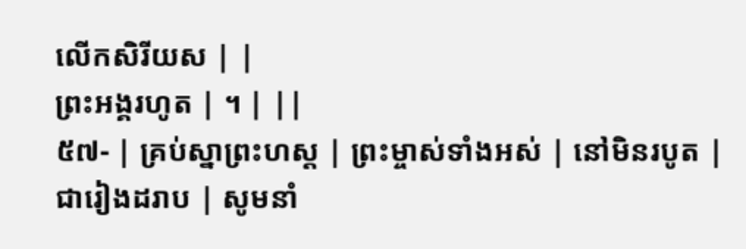លើកសិរីយស | |
ព្រះអង្គរហូត | ។ | ||
៥៧- | គ្រប់ស្នាព្រះហស្ត | ព្រះម្ចាស់ទាំងអស់ | នៅមិនរបូត |
ជារៀងដរាប | សូមនាំ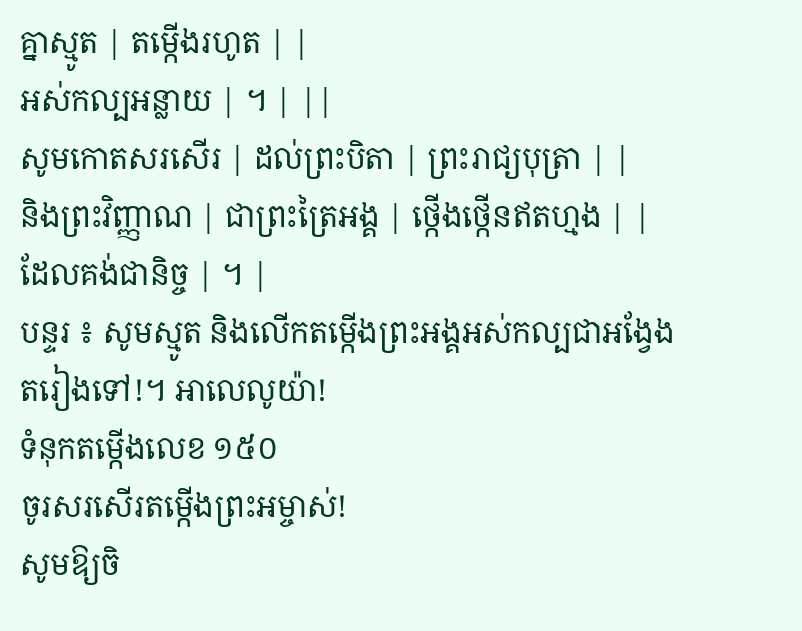គ្នាស្មូត | តម្កើងរហូត | |
អស់កល្បអន្លាយ | ។ | ||
សូមកោតសរសើរ | ដល់ព្រះបិតា | ព្រះរាជ្យបុត្រា | |
និងព្រះវិញ្ញាណ | ជាព្រះត្រៃអង្គ | ថ្កើងថ្កើនឥតហ្មង | |
ដែលគង់ជានិច្ច | ។ |
បន្ទរ ៖ សូមស្មូត និងលើកតម្កើងព្រះអង្គអស់កល្បជាអង្វែងតរៀងទៅ!។ អាលេលូយ៉ា!
ទំនុកតម្កើងលេខ ១៥០
ចូរសរសើរតម្កើងព្រះអម្ចាស់!
សូមឱ្យចិ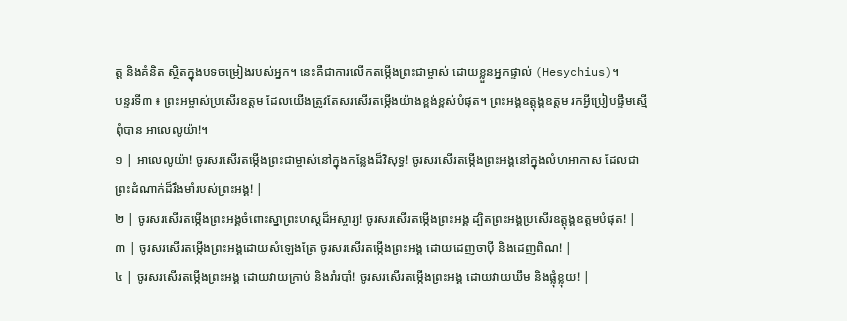ត្ត និងគំនិត ស្ថិតក្នុងបទចម្រៀងរបស់អ្នក។ នេះគឺជាការលើកតម្កើងព្រះជាម្ចាស់ ដោយខ្លួនអ្នកផ្ទាល់ (Hesychius)។
បន្ទរទី៣ ៖ ព្រះអម្ចាស់ប្រសើរឧត្ដម ដែលយើងត្រូវតែសរសើរតម្កើងយ៉ាងខ្ពង់ខ្ពស់បំផុត។ ព្រះអង្គឧត្តុង្គឧត្ដម រកអ្វីប្រៀបផ្ទឹមស្មើពុំបាន អាលេលូយ៉ា!។
១ | អាលេលូយ៉ា! ចូរសរសើរតម្កើងព្រះជាម្ចាស់នៅក្នុងកន្លែងដ៏វិសុទ្ធ! ចូរសរសើរតម្កើងព្រះអង្គនៅក្នុងលំហអាកាស ដែលជាព្រះដំណាក់ដ៏រឹងមាំរបស់ព្រះអង្គ! |
២ | ចូរសរសើរតម្កើងព្រះអង្គចំពោះស្នាព្រះហស្ដដ៏អស្ចារ្យ! ចូរសរសើរតម្កើងព្រះអង្គ ដ្បិតព្រះអង្គប្រសើរឧត្តុង្គឧត្ដមបំផុត! |
៣ | ចូរសរសើរតម្កើងព្រះអង្គដោយសំឡេងត្រែ ចូរសរសើរតម្កើងព្រះអង្គ ដោយដេញចាប៉ី និងដេញពិណ! |
៤ | ចូរសរសើរតម្កើងព្រះអង្គ ដោយវាយក្រាប់ និងរាំរបាំ! ចូរសរសើរតម្កើងព្រះអង្គ ដោយវាយឃឹម និងផ្លុំខ្លុយ! |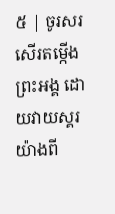៥ | ចូរសរសើរតម្កើងព្រះអង្គ ដោយវាយស្គរយ៉ាងពី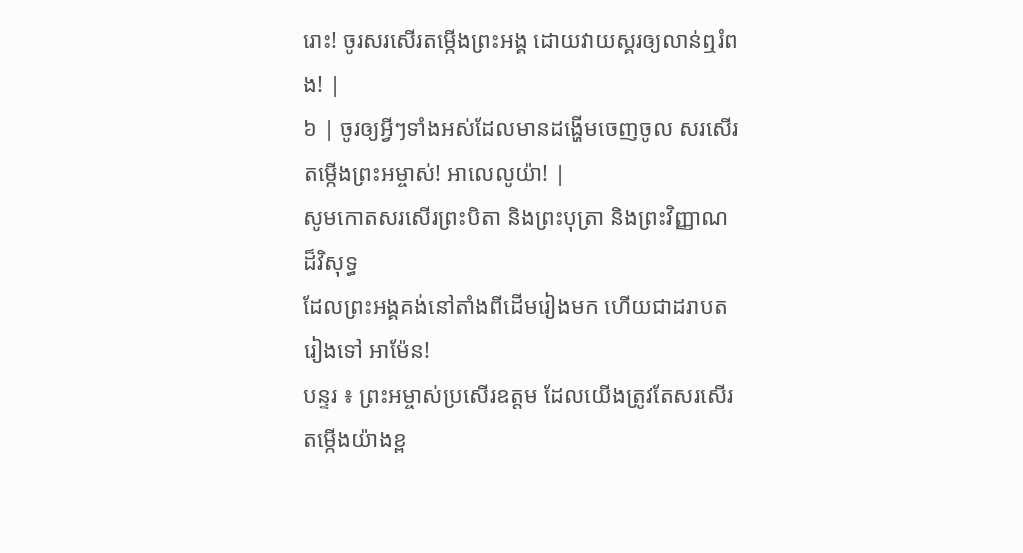រោះ! ចូរសរសើរតម្កើងព្រះអង្គ ដោយវាយស្គរឲ្យលាន់ឮរំពង! |
៦ | ចូរឲ្យអ្វីៗទាំងអស់ដែលមានដង្ហើមចេញចូល សរសើរតម្កើងព្រះអម្ចាស់! អាលេលូយ៉ា! |
សូមកោតសរសើរព្រះបិតា និងព្រះបុត្រា និងព្រះវិញ្ញាណដ៏វិសុទ្ធ
ដែលព្រះអង្គគង់នៅតាំងពីដើមរៀងមក ហើយជាដរាបតរៀងទៅ អាម៉ែន!
បន្ទរ ៖ ព្រះអម្ចាស់ប្រសើរឧត្ដម ដែលយើងត្រូវតែសរសើរតម្កើងយ៉ាងខ្ព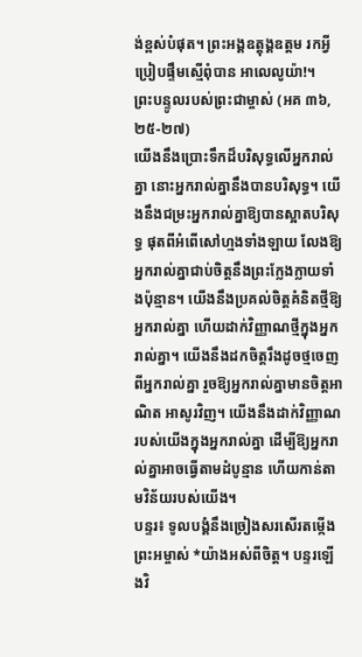ង់ខ្ពស់បំផុត។ ព្រះអង្គឧត្តុង្គឧត្ដម រកអ្វីប្រៀបផ្ទឹមស្មើពុំបាន អាលេលូយ៉ា!។
ព្រះបន្ទូលរបស់ព្រះជាម្ចាស់ (អគ ៣៦,២៥-២៧)
យើងនឹងប្រោះទឹកដ៏បរិសុទ្ធលើអ្នករាល់គ្នា នោះអ្នករាល់គ្នានឹងបានបរិសុទ្ធ។ យើងនឹងជម្រះអ្នករាល់គ្នាឱ្យបានស្អាតបរិសុទ្ធ ផុតពីអំពើសៅហ្មងទាំងឡាយ លែងឱ្យអ្នករាល់គ្នាជាប់ចិត្តនឹងព្រះក្លែងក្លាយទាំងប៉ុន្មាន។ យើងនឹងប្រគល់ចិត្តគំនិតថ្មីឱ្យអ្នករាល់គ្នា ហើយដាក់វិញ្ញាណថ្មីក្នុងអ្នករាល់គ្នា។ យើងនឹងដកចិត្តរឹងដូចថ្មចេញពីអ្នករាល់គ្នា រួចឱ្យអ្នករាល់គ្នាមានចិត្តអាណិត អាសូរវិញ។ យើងនឹងដាក់វិញ្ញាណរបស់យើងក្នុងអ្នករាល់គ្នា ដើម្បីឱ្យអ្នករាល់គ្នាអាចធ្វើតាមដំបូន្មាន ហើយកាន់តាមវិន័យរបស់យើង។
បន្ទរ៖ ទូលបង្គំនឹងច្រៀងសរសើរតម្កើងព្រះអម្ចាស់ *យ៉ាងអស់ពីចិត្ត។ បន្ទរឡើងវិ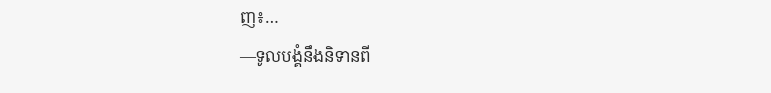ញ៖…
—ទូលបង្គំនឹងនិទានពី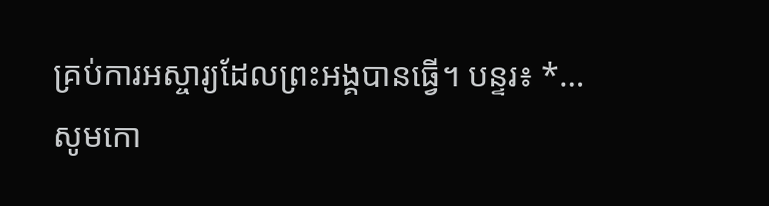គ្រប់ការអស្ចារ្យដែលព្រះអង្គបានធ្វើ។ បន្ទរ៖ *…
សូមកោ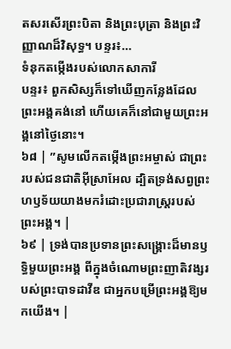តសរសើរព្រះបិតា និងព្រះបុត្រា និងព្រះវិញ្ញាណដ៏វិសុទ្ធ។ បន្ទរ៖…
ទំនុកតម្កើងរបស់លោកសាការី
បន្ទរ៖ ពួកសិស្សក៏ទៅឃើញកន្លែងដែលព្រះអង្គគង់នៅ ហើយគេក៏នៅជាមួយព្រះអង្គនៅថ្ងៃនោះ។
៦៨ | ”សូមលើកតម្កើងព្រះអម្ចាស់ ជាព្រះរបស់ជនជាតិអ៊ីស្រាអែល ដ្បិតទ្រង់សព្វព្រះហឫទ័យយាងមករំដោះប្រជារាស្ត្ររបស់ព្រះអង្គ។ |
៦៩ | ទ្រង់បានប្រទានព្រះសង្គ្រោះដ៏មានឫទ្ធិមួយព្រះអង្គ ពីក្នុងចំណោមព្រះញាតិវង្សរបស់ព្រះបាទដាវីឌ ជាអ្នកបម្រើព្រះអង្គឱ្យមកយើង។ |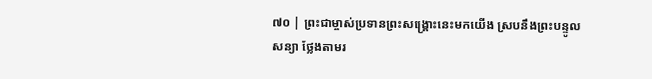៧០ | ព្រះជាម្ចាស់ប្រទានព្រះសង្គ្រោះនេះមកយើង ស្របនឹងព្រះបន្ទូលសន្យា ថ្លែងតាមរ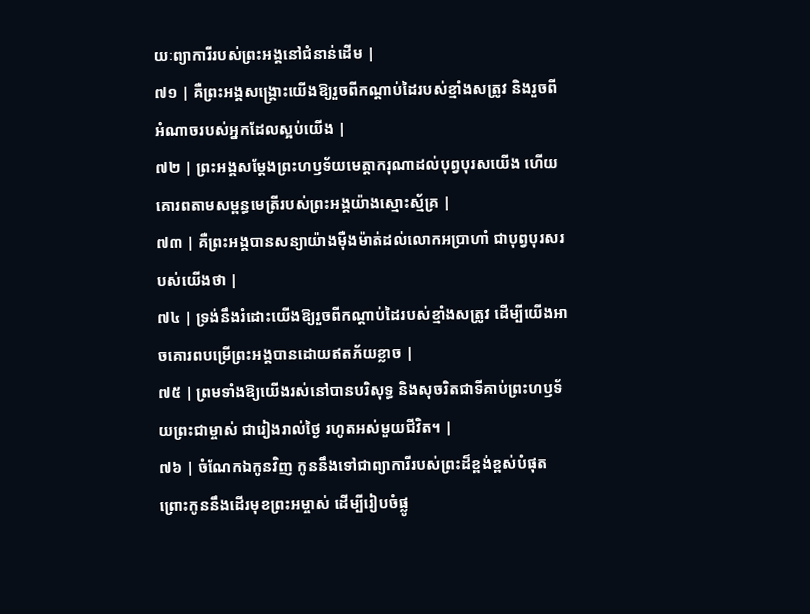យៈព្យាការីរបស់ព្រះអង្គនៅជំនាន់ដើម |
៧១ | គឺព្រះអង្គសង្គ្រោះយើងឱ្យរួចពីកណ្តាប់ដៃរបស់ខ្មាំងសត្រូវ និងរួចពីអំណាចរបស់អ្នកដែលស្អប់យើង |
៧២ | ព្រះអង្គសម្ដែងព្រះហឫទ័យមេត្តាករុណាដល់បុព្វបុរសយើង ហើយគោរពតាមសម្ពន្ធមេត្រីរបស់ព្រះអង្គយ៉ាងស្មោះស្ម័គ្រ |
៧៣ | គឺព្រះអង្គបានសន្យាយ៉ាងម៉ឺងម៉ាត់ដល់លោកអប្រាហាំ ជាបុព្វបុរសរបស់យើងថា |
៧៤ | ទ្រង់នឹងរំដោះយើងឱ្យរួចពីកណ្តាប់ដៃរបស់ខ្មាំងសត្រូវ ដើម្បីយើងអាចគោរពបម្រើព្រះអង្គបានដោយឥតភ័យខ្លាច |
៧៥ | ព្រមទាំងឱ្យយើងរស់នៅបានបរិសុទ្ធ និងសុចរិតជាទីគាប់ព្រះហឫទ័យព្រះជាម្ចាស់ ជារៀងរាល់ថ្ងៃ រហូតអស់មួយជីវិត។ |
៧៦ | ចំណែកឯកូនវិញ កូននឹងទៅជាព្យាការីរបស់ព្រះដ៏ខ្ពង់ខ្ពស់បំផុត ព្រោះកូននឹងដើរមុខព្រះអម្ចាស់ ដើម្បីរៀបចំផ្លូ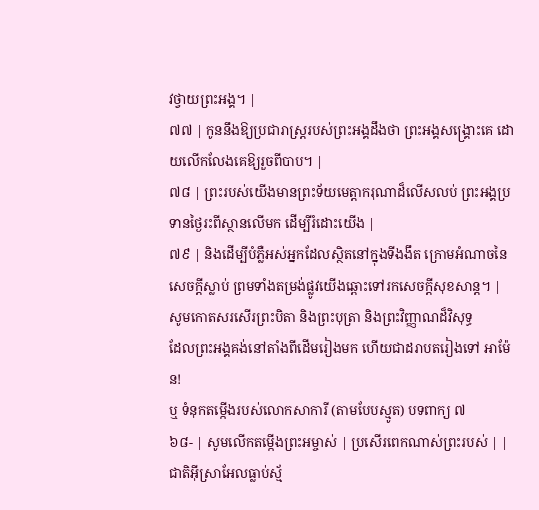វថ្វាយព្រះអង្គ។ |
៧៧ | កូននឹងឱ្យប្រជារាស្ត្ររបស់ព្រះអង្គដឹងថា ព្រះអង្គសង្គ្រោះគេ ដោយលើកលែងគេឱ្យរួចពីបាប។ |
៧៨ | ព្រះរបស់យើងមានព្រះទ័យមេត្តាករុណាដ៏លើសលប់ ព្រះអង្គប្រទានថ្ងៃរះពីស្ថានលើមក ដើម្បីរំដោះយើង |
៧៩ | និងដើម្បីបំភ្លឺអស់អ្នកដែលស្ថិតនៅក្នុងទីងងឹត ក្រោមអំណាចនៃសេចក្តីស្លាប់ ព្រមទាំងតម្រង់ផ្លូវយើងឆ្ពោះទៅរកសេចក្តីសុខសាន្ត។ |
សូមកោតសរសើរព្រះបិតា និងព្រះបុត្រា និងព្រះវិញ្ញាណដ៏វិសុទ្ធ
ដែលព្រះអង្គគង់នៅតាំងពីដើមរៀងមក ហើយជាដរាបតរៀងទៅ អាម៉ែន!
ឬ ទំនុកតម្កើងរបស់លោកសាការី (តាមបែបស្មូត) បទពាក្យ ៧
៦៨- | សូមលើកតម្កើងព្រះអម្ចាស់ | ប្រសើរពេកណាស់ព្រះរបស់ | |
ជាតិអ៊ីស្រាអែលធ្លាប់ស្ម័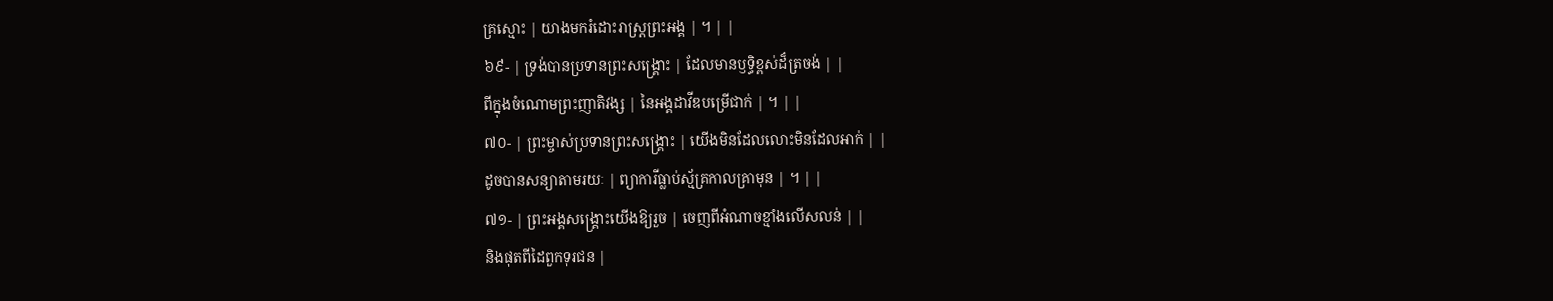គ្រស្មោះ | យាងមករំដោះរាស្ត្រព្រះអង្គ | ។ | |
៦៩- | ទ្រង់បានប្រទានព្រះសង្គ្រោះ | ដែលមានឫទ្ធិខ្ពស់ដ៏ត្រចង់ | |
ពីក្នុងចំណោមព្រះញាតិវង្ស | នៃអង្គដាវីឌបម្រើជាក់ | ។ | |
៧០- | ព្រះម្ចាស់ប្រទានព្រះសង្គ្រោះ | យើងមិនដែលលោះមិនដែលអាក់ | |
ដូចបានសន្យាតាមរយៈ | ព្យាការីធ្លាប់ស្ម័គ្រកាលគ្រាមុន | ។ | |
៧១- | ព្រះអង្គសង្គ្រោះយើងឱ្យរួច | ចេញពីអំណាចខ្មាំងលើសលន់ | |
និងផុតពីដៃពួកទុរជន |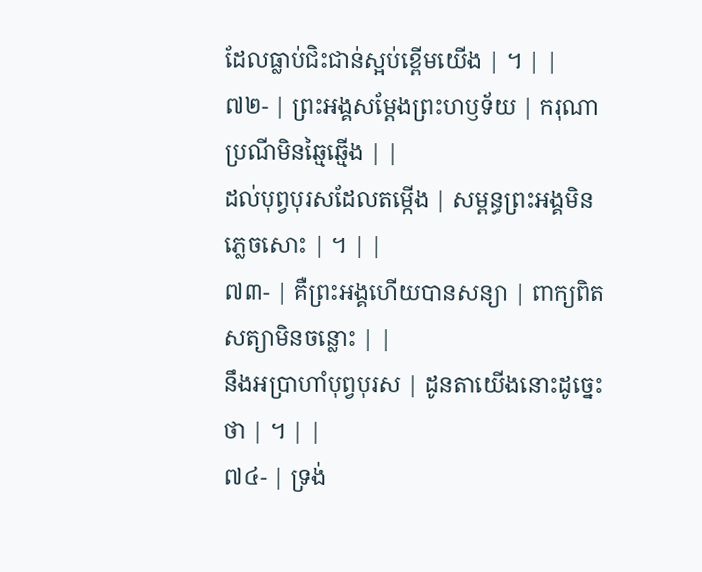ដែលធ្លាប់ជិះជាន់ស្អប់ខ្ពើមយើង | ។ | |
៧២- | ព្រះអង្គសម្ដែងព្រះហឫទ័យ | ករុណាប្រណីមិនឆ្មៃឆ្មើង | |
ដល់បុព្វបុរសដែលតម្កើង | សម្ពន្ធព្រះអង្គមិនភ្លេចសោះ | ។ | |
៧៣- | គឺព្រះអង្គហើយបានសន្យា | ពាក្យពិតសត្យាមិនចន្លោះ | |
នឹងអប្រាហាំបុព្វបុរស | ដូនតាយើងនោះដូច្នេះថា | ។ | |
៧៤- | ទ្រង់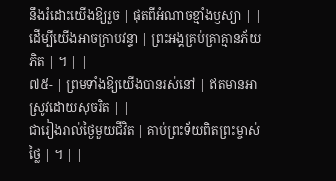នឹងរំដោះយើងឱ្យរួច | ផុតពីអំណាចខ្មាំងឫស្យា | |
ដើម្បីយើងអាចក្រាបវន្ទា | ព្រះអង្គគ្រប់គ្រាគ្មានភ័យភិត | ។ | |
៧៥- | ព្រមទាំងឱ្យយើងបានរស់នៅ | ឥតមានអាស្រូវដោយសុចរិត | |
ជារៀងរាល់ថ្ងៃមួយជីវិត | គាប់ព្រះទ័យពិតព្រះម្ចាស់ថ្លៃ | ។ | |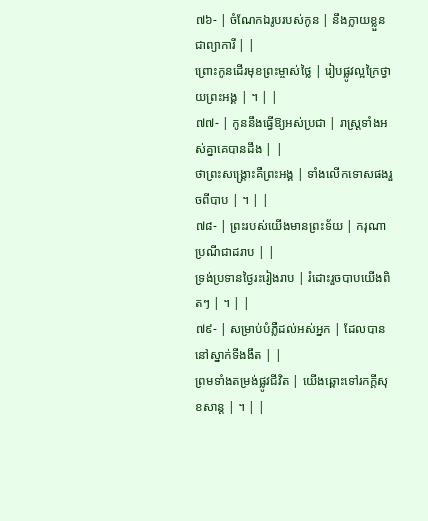៧៦- | ចំណែកឯរូបរបស់កូន | នឹងក្លាយខ្លួនជាព្យាការី | |
ព្រោះកូនដើរមុខព្រះម្ចាស់ថ្លៃ | រៀបផ្លូវល្អក្រៃថ្វាយព្រះអង្គ | ។ | |
៧៧- | កូននឹងធ្វើឱ្យអស់ប្រជា | រាស្ត្រទាំងអស់គ្នាគេបានដឹង | |
ថាព្រះសង្គ្រោះគឺព្រះអង្គ | ទាំងលើកទោសផងរួចពីបាប | ។ | |
៧៨- | ព្រះរបស់យើងមានព្រះទ័យ | ករុណាប្រណីជាដរាប | |
ទ្រង់ប្រទានថ្ងៃរះរៀងរាប | រំដោះរួចបាបយើងពិតៗ | ។ | |
៧៩- | សម្រាប់បំភ្លឺដល់អស់អ្នក | ដែលបាននៅស្នាក់ទីងងឹត | |
ព្រមទាំងតម្រង់ផ្លូវជីវិត | យើងឆ្ពោះទៅរកក្តីសុខសាន្ត | ។ | |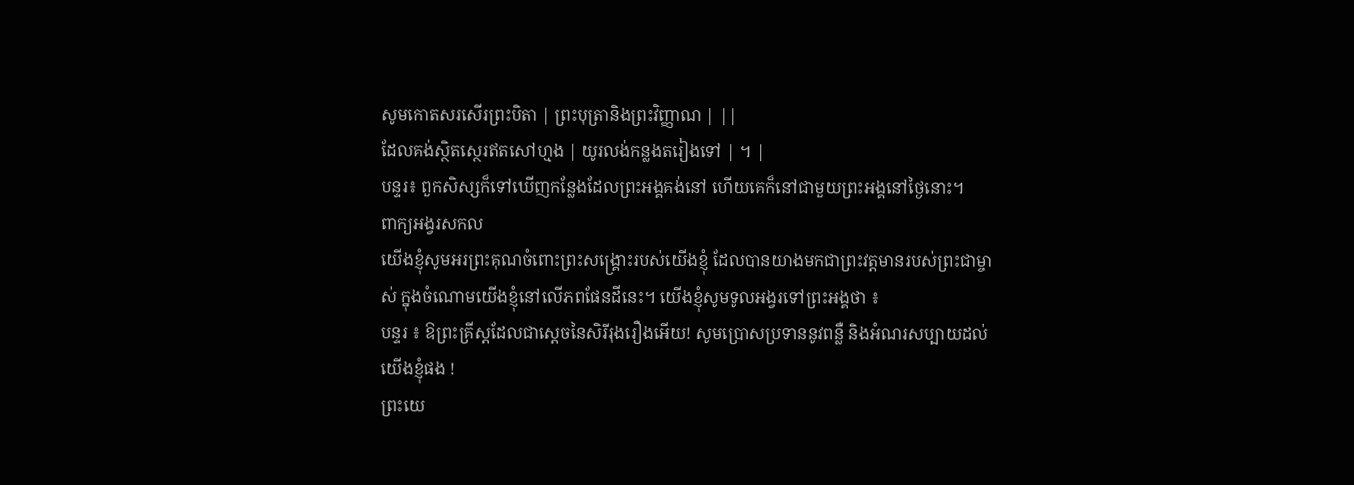សូមកោតសរសើរព្រះបិតា | ព្រះបុត្រានិងព្រះវិញ្ញាណ | ||
ដែលគង់ស្ថិតស្ថេរឥតសៅហ្មង | យូរលង់កន្លងតរៀងទៅ | ។ |
បន្ទរ៖ ពួកសិស្សក៏ទៅឃើញកន្លែងដែលព្រះអង្គគង់នៅ ហើយគេក៏នៅជាមួយព្រះអង្គនៅថ្ងៃនោះ។
ពាក្យអង្វរសកល
យើងខ្ញុំសូមអរព្រះគុណចំពោះព្រះសង្គ្រោះរបស់យើងខ្ញុំ ដែលបានយាងមកជាព្រះវត្តមានរបស់ព្រះជាម្ចាស់ ក្នុងចំណោមយើងខ្ញុំនៅលើភពផែនដីនេះ។ យើងខ្ញុំសូមទូលអង្វរទៅព្រះអង្គថា ៖
បន្ទរ ៖ ឱព្រះគ្រីស្តដែលជាស្តេចនៃសិរីរុងរឿងអើយ! សូមប្រោសប្រទាននូវពន្លឺ និងអំណរសប្បាយដល់យើងខ្ញុំផង !
ព្រះយេ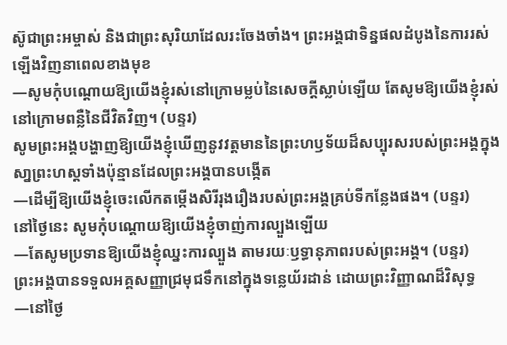ស៊ូជាព្រះអម្ចាស់ និងជាព្រះសុរិយាដែលរះចែងចាំង។ ព្រះអង្គជាទិន្នផលដំបូងនៃការរស់ឡើងវិញនាពេលខាងមុខ
—សូមកុំបណ្តោយឱ្យយើងខ្ញុំរស់នៅក្រោមម្លប់នៃសេចក្តីស្លាប់ឡើយ តែសូមឱ្យយើងខ្ញុំរស់នៅក្រោមពន្លឺនៃជីវិតវិញ។ (បន្ទរ)
សូមព្រះអង្គបង្ហាញឱ្យយើងខ្ញុំឃើញនូវវត្តមាននៃព្រះហឫទ័យដ៏សប្បុរសរបស់ព្រះអង្គក្នុងសា្នព្រះហស្តទាំងប៉ុន្មានដែលព្រះអង្គបានបង្កើត
—ដើម្បីឱ្យយើងខ្ញុំចេះលើកតម្កើងសិរីរុងរឿងរបស់ព្រះអង្គគ្រប់ទីកន្លែងផង។ (បន្ទរ)
នៅថ្ងៃនេះ សូមកុំបណ្តោយឱ្យយើងខ្ញុំចាញ់ការល្បួងឡើយ
—តែសូមប្រទានឱ្យយើងខ្ញុំឈ្នះការល្បួង តាមរយៈឫទ្ធានុភាពរបស់ព្រះអង្គ។ (បន្ទរ)
ព្រះអង្គបានទទួលអគ្គសញ្ញាជ្រមុជទឹកនៅក្នុងទន្លេយ័រដាន់ ដោយព្រះវិញ្ញាណដ៏វិសុទ្ធ
—នៅថ្ងៃ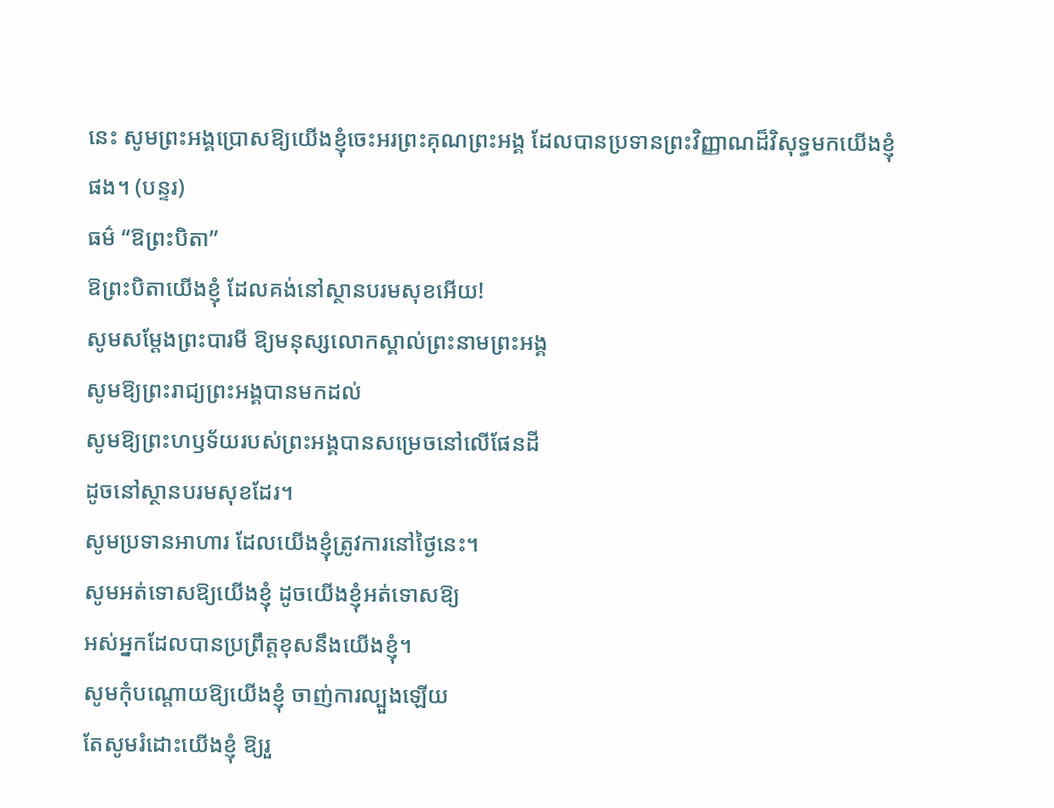នេះ សូមព្រះអង្គប្រោសឱ្យយើងខ្ញុំចេះអរព្រះគុណព្រះអង្គ ដែលបានប្រទានព្រះវិញ្ញាណដ៏វិសុទ្ធមកយើងខ្ញុំផង។ (បន្ទរ)
ធម៌ “ឱព្រះបិតា”
ឱព្រះបិតាយើងខ្ញុំ ដែលគង់នៅស្ថានបរមសុខអើយ!
សូមសម្តែងព្រះបារមី ឱ្យមនុស្សលោកស្គាល់ព្រះនាមព្រះអង្គ
សូមឱ្យព្រះរាជ្យព្រះអង្គបានមកដល់
សូមឱ្យព្រះហឫទ័យរបស់ព្រះអង្គបានសម្រេចនៅលើផែនដី
ដូចនៅស្ថានបរមសុខដែរ។
សូមប្រទានអាហារ ដែលយើងខ្ញុំត្រូវការនៅថ្ងៃនេះ។
សូមអត់ទោសឱ្យយើងខ្ញុំ ដូចយើងខ្ញុំអត់ទោសឱ្យ
អស់អ្នកដែលបានប្រព្រឹត្តខុសនឹងយើងខ្ញុំ។
សូមកុំបណ្តោយឱ្យយើងខ្ញុំ ចាញ់ការល្បួងឡើយ
តែសូមរំដោះយើងខ្ញុំ ឱ្យរួ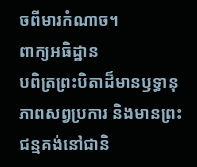ចពីមារកំណាច។
ពាក្យអធិដ្ឋាន
បពិត្រព្រះបិតាដ៏មានឫទ្ធានុភាពសព្វប្រការ និងមានព្រះជន្មគង់នៅជានិ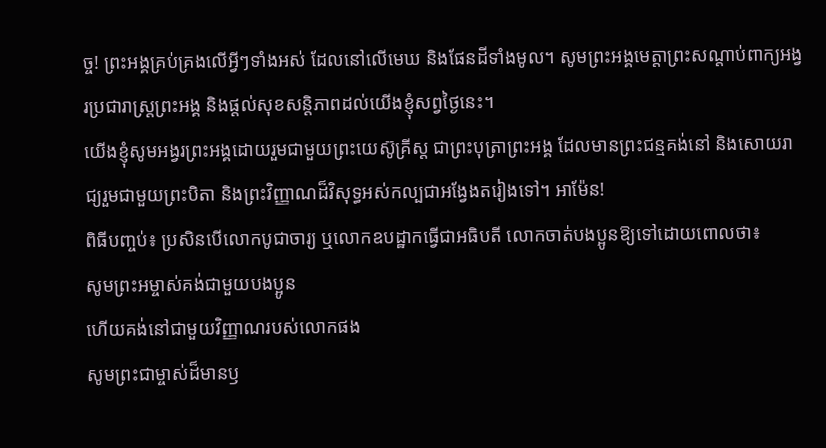ច្ច! ព្រះអង្គគ្រប់គ្រងលើអ្វីៗទាំងអស់ ដែលនៅលើមេឃ និងផែនដីទាំងមូល។ សូមព្រះអង្គមេត្តាព្រះសណ្តាប់ពាក្យអង្វរប្រជារាស្រ្តព្រះអង្គ និងផ្តល់សុខសន្តិភាពដល់យើងខ្ញុំសព្វថ្ងៃនេះ។
យើងខ្ញុំសូមអង្វរព្រះអង្គដោយរួមជាមួយព្រះយេស៊ូគ្រីស្ត ជាព្រះបុត្រាព្រះអង្គ ដែលមានព្រះជន្មគង់នៅ និងសោយរាជ្យរួមជាមួយព្រះបិតា និងព្រះវិញ្ញាណដ៏វិសុទ្ធអស់កល្បជាអង្វែងតរៀងទៅ។ អាម៉ែន!
ពិធីបញ្ចប់៖ ប្រសិនបើលោកបូជាចារ្យ ឬលោកឧបដ្ឋាកធ្វើជាអធិបតី លោកចាត់បងប្អូនឱ្យទៅដោយពោលថា៖
សូមព្រះអម្ចាស់គង់ជាមួយបងប្អូន
ហើយគង់នៅជាមួយវិញ្ញាណរបស់លោកផង
សូមព្រះជាម្ចាស់ដ៏មានឫ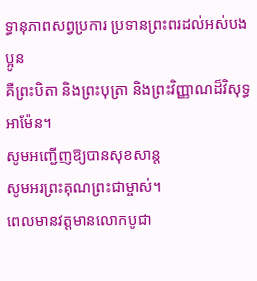ទ្ធានុភាពសព្វប្រការ ប្រទានព្រះពរដល់អស់បងប្អូន
គឺព្រះបិតា និងព្រះបុត្រា និងព្រះវិញ្ញាណដ៏វិសុទ្ធ
អាម៉ែន។
សូមអញ្ជើញឱ្យបានសុខសាន្ត
សូមអរព្រះគុណព្រះជាម្ចាស់។
ពេលមានវត្តមានលោកបូជា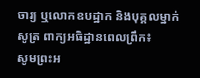ចារ្យ ឬលោកឧបដ្ឋាក និងបុគ្គលម្នាក់សូត្រ ពាក្យអធិដ្ឋានពេលព្រឹក៖
សូមព្រះអ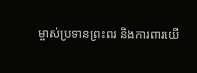ម្ចាស់ប្រទានព្រះពរ និងការពារយើ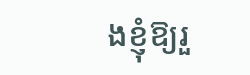ងខ្ញុំឱ្យរួ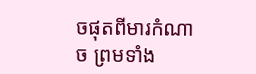ចផុតពីមារកំណាច ព្រមទាំង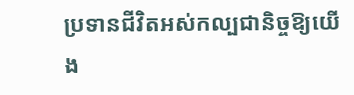ប្រទានជីវិតអស់កល្បជានិច្ចឱ្យយើង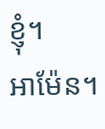ខ្ញុំ។
អាម៉ែន។